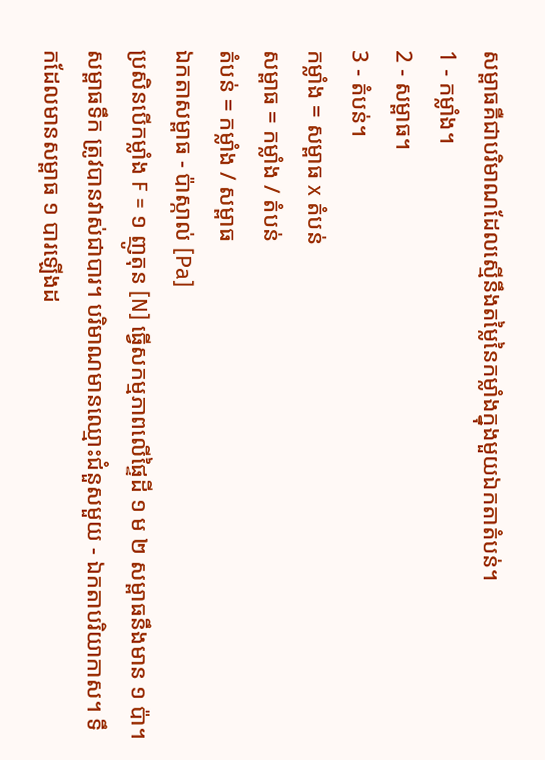សម្ពាធគឺជាបរិមាណដែលស្មើនឹងតម្លៃនៃកម្លាំងក្នុងមួយឯកតាតំបន់។
1 - កម្លាំង។
2 - សម្ពាធ។
3 - តំបន់។
កម្លាំង = សម្ពាធ x តំបន់
សម្ពាធ = កម្លាំង / តំបន់
តំបន់ = កម្លាំង / សម្ពាធ
ឯកតាសម្ពាធ - ប៉ាស្កាល់ [Pa]
ប្រសិនបើកម្លាំង F = ១ ញូតុន [N] ធ្វើសកម្មភាពលើផ្ទៃដី ១ ម ២ សម្ពាធនឹងមាន ១ ប៉ា។
សម្ពាធទឹក ត្រូវបានវាស់ជាបារ។ បរិមាណមានឈ្មោះជំនួសមួយ - ឯកតាបរិយាកាស។ ទឹកដែលមានសម្ពាធ ១ បារឡើងដ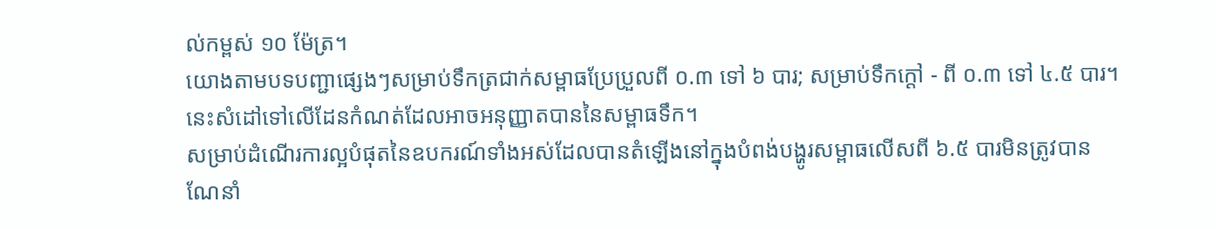ល់កម្ពស់ ១០ ម៉ែត្រ។
យោងតាមបទបញ្ជាផ្សេងៗសម្រាប់ទឹកត្រជាក់សម្ពាធប្រែប្រួលពី ០.៣ ទៅ ៦ បារ; សម្រាប់ទឹកក្តៅ - ពី ០.៣ ទៅ ៤.៥ បារ។ នេះសំដៅទៅលើដែនកំណត់ដែលអាចអនុញ្ញាតបាននៃសម្ពាធទឹក។
សម្រាប់ដំណើរការល្អបំផុតនៃឧបករណ៍ទាំងអស់ដែលបានតំឡើងនៅក្នុងបំពង់បង្ហូរសម្ពាធលើសពី ៦.៥ បារមិនត្រូវបានណែនាំ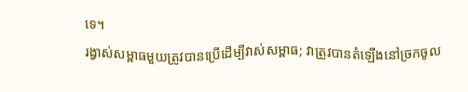ទេ។
រង្វាស់សម្ពាធមួយត្រូវបានប្រើដើម្បីវាស់សម្ពាធ; វាត្រូវបានតំឡើងនៅច្រកចូល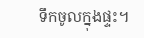ទឹកចូលក្នុងផ្ទះ។